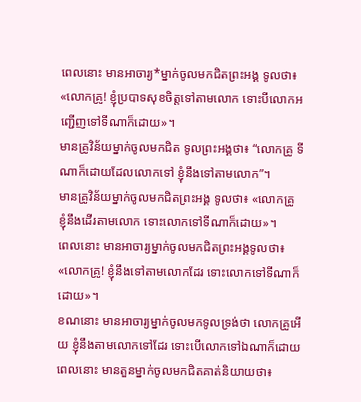ពេលនោះ មានអាចារ្យ*ម្នាក់ចូលមកជិតព្រះអង្គ ទូលថា៖ «លោកគ្រូ! ខ្ញុំប្របាទសុខចិត្តទៅតាមលោក ទោះបីលោកអញ្ជើញទៅទីណាក៏ដោយ»។
មានគ្រូវិន័យម្នាក់ចូលមកជិត ទូលព្រះអង្គថា៖ “លោកគ្រូ ទីណាក៏ដោយដែលលោកទៅ ខ្ញុំនឹងទៅតាមលោក”។
មានគ្រូវិន័យម្នាក់ចូលមកជិតព្រះអង្គ ទូលថា៖ «លោកគ្រូ ខ្ញុំនឹងដើរតាមលោក ទោះលោកទៅទីណាក៏ដោយ»។
ពេលនោះ មានអាចារ្យម្នាក់ចូលមកជិតព្រះអង្គទូលថា៖ «លោកគ្រូ! ខ្ញុំនឹងទៅតាមលោកដែរ ទោះលោកទៅទីណាក៏ដោយ»។
ខណនោះ មានអាចារ្យម្នាក់ចូលមកទូលទ្រង់ថា លោកគ្រូអើយ ខ្ញុំនឹងតាមលោកទៅដែរ ទោះបើលោកទៅឯណាក៏ដោយ
ពេលនោះ មានតួនម្នាក់ចូលមកជិតគាត់និយាយថា៖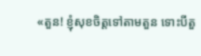«តួន! ខ្ញុំសុខចិត្ដទៅតាមតួន ទោះបីតួ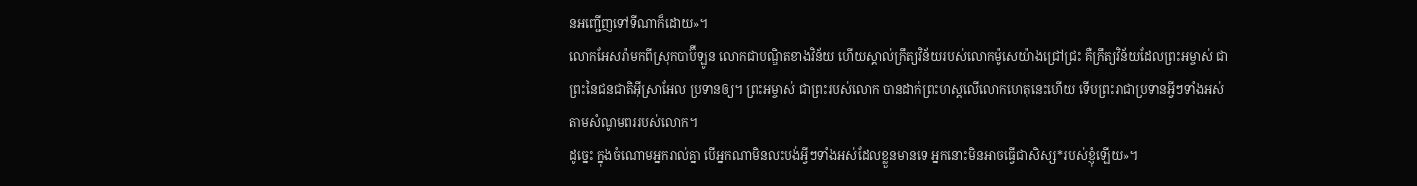នអញ្ជើញទៅទីណាក៏ដោយ»។
លោកអែសរ៉ាមកពីស្រុកបាប៊ីឡូន លោកជាបណ្ឌិតខាងវិន័យ ហើយស្គាល់ក្រឹត្យវិន័យរបស់លោកម៉ូសេយ៉ាងជ្រៅជ្រះ គឺក្រឹត្យវិន័យដែលព្រះអម្ចាស់ ជាព្រះនៃជនជាតិអ៊ីស្រាអែល ប្រទានឲ្យ។ ព្រះអម្ចាស់ ជាព្រះរបស់លោក បានដាក់ព្រះហស្ដលើលោកហេតុនេះហើយ ទើបព្រះរាជាប្រទានអ្វីៗទាំងអស់ តាមសំណូមពររបស់លោក។
ដូច្នេះ ក្នុងចំណោមអ្នករាល់គ្នា បើអ្នកណាមិនលះបង់អ្វីៗទាំងអស់ដែលខ្លួនមានទេ អ្នកនោះមិនអាចធ្វើជាសិស្ស*របស់ខ្ញុំឡើយ»។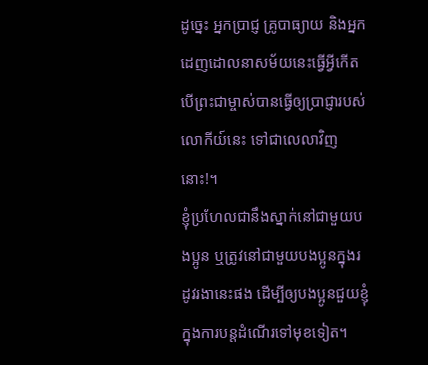ដូច្នេះ អ្នកប្រាជ្ញ គ្រូបាធ្យាយ និងអ្នកដេញដោលនាសម័យនេះធ្វើអ្វីកើត បើព្រះជាម្ចាស់បានធ្វើឲ្យប្រាជ្ញារបស់លោកីយ៍នេះ ទៅជាលេលាវិញនោះ!។
ខ្ញុំប្រហែលជានឹងស្នាក់នៅជាមួយបងប្អូន ឬត្រូវនៅជាមួយបងប្អូនក្នុងរដូវរងានេះផង ដើម្បីឲ្យបងប្អូនជួយខ្ញុំក្នុងការបន្តដំណើរទៅមុខទៀត។